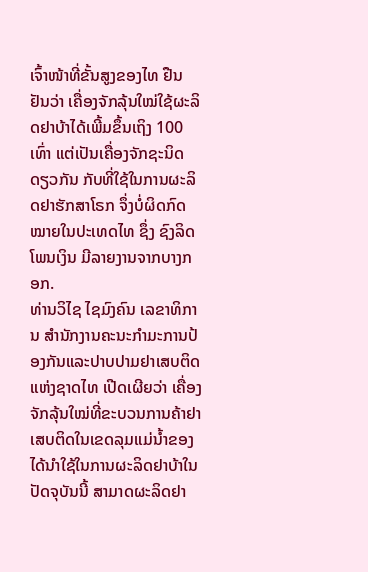ເຈົ້າໜ້າທີ່ຂັ້ນສູງຂອງໄທ ຢືນຢັນວ່າ ເຄື່ອງຈັກລຸ້ນໃໝ່ໃຊ້ຜະລິດຢາບ້າໄດ້ເພີ້ມຂຶ້ນເຖິງ 100 ເທົ່າ ແຕ່ເປັນເຄື່ອງຈັກຊະນິດດຽວກັນ ກັບທີ່ໃຊ້ໃນການຜະລິດຢາຮັກສາໂຣກ ຈຶ່ງບໍ່ຜິດກົດໝາຍໃນປະເທດໄທ ຊຶ່ງ ຊົງລິດ ໂພນເງິນ ມີລາຍງານຈາກບາງກອກ.
ທ່ານວິໄຊ ໄຊມົງຄົນ ເລຂາທິການ ສຳນັກງານຄະນະກຳມະການປ້ອງກັນແລະປາບປາມຢາເສບຕິດແຫ່ງຊາດໄທ ເປີດເຜີຍວ່າ ເຄື່ອງຈັກລຸ້ນໃໝ່ທີ່ຂະບວນການຄ້າຢາເສບຕິດໃນເຂດລຸມແມ່ນ້ຳຂອງ ໄດ້ນຳໃຊ້ໃນການຜະລິດຢາບ້າໃນປັດຈຸບັນນີ້ ສາມາດຜະລິດຢາ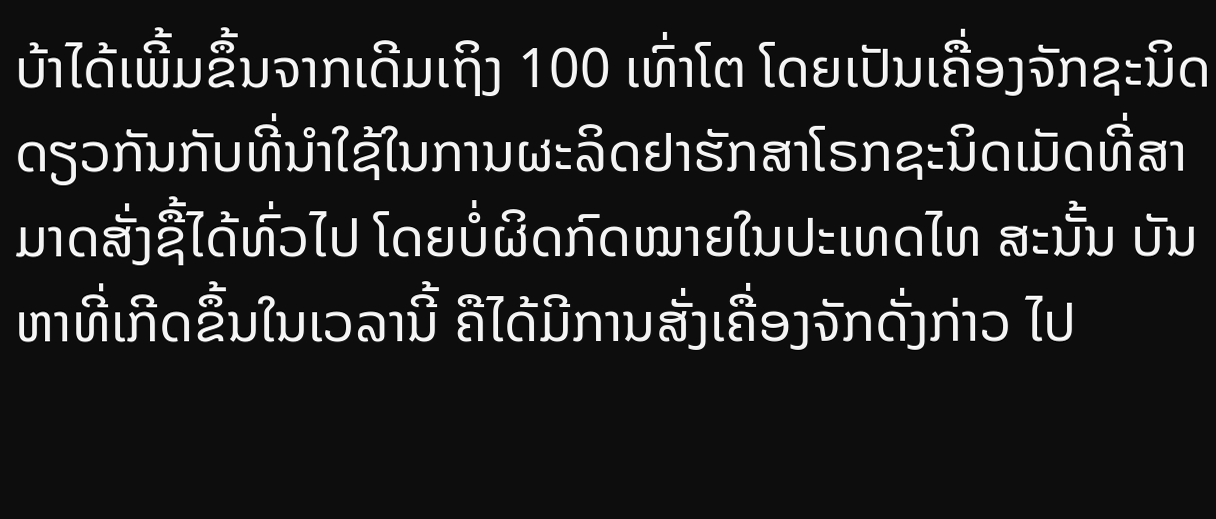ບ້າໄດ້ເພີ້ມຂຶ້ນຈາກເດີມເຖິງ 100 ເທົ່າໂຕ ໂດຍເປັນເຄື່ອງຈັກຊະນິດດຽວກັນກັບທີ່ນຳໃຊ້ໃນການຜະລິດຢາຮັກສາໂຣກຊະນິດເມັດທີ່ສາມາດສັ່ງຊື້ໄດ້ທົ່ວໄປ ໂດຍບໍ່ຜິດກົດໝາຍໃນປະເທດໄທ ສະນັ້ນ ບັນຫາທີ່ເກີດຂຶ້ນໃນເວລານີ້ ຄືໄດ້ມີການສັ່ງເຄື່ອງຈັກດັ່ງກ່າວ ໄປ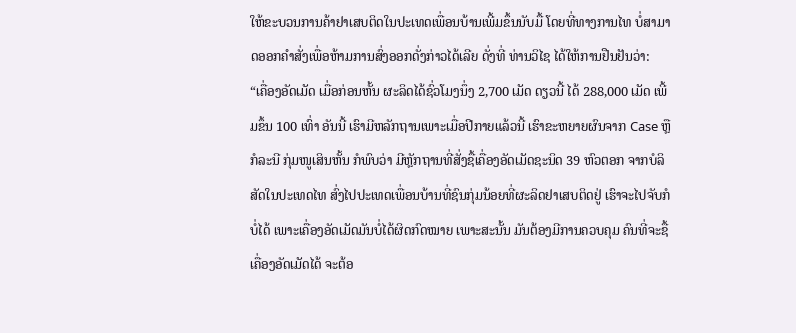ໃຫ້ຂະບວນການຄ້າຢາເສບຕິດໃນປະເທດເພື່ອນບ້ານເພີ້ມຂຶ້ນນັບມື້ ໂດຍທີ່ທາງການໄທ ບໍ່ສາມາດອອກຄຳສັ່ງເພື່ອຫ້າມການສົ່ງອອກດັ່ງກ່າວໄດ້ເລີຍ ດັ່ງທີ່ ທ່ານວິໄຊ ໄດ້ໃຫ້ການຢືນຢັນວ່າ:
“ເຄື່ອງອັດເມັດ ເມື່ອກ່ອນຫັ້ນ ຜະລິດໄດ້ຊົ່ວໂມງນຶ່ງ 2,700 ເມັດ ດຽວນີ້ ໄດ້ 288,000 ເມັດ ເພີ້ມຂຶ້ນ 100 ເທົ່າ ອັນນີ້ ເຮົາມີຫລັກຖານເພາະເມື່ອປີກາຍແລ້ວນີ້ ເຮົາຂະຫຍາຍຜົນຈາກ Case ຫຼືກໍລະນີ ກຸ່ມໜູເສິນຫັ້ນ ກໍພົບວ່າ ມີຫຼັກຖານທີ່ສັ່ງຊື້ເຄື່ອງອັດເມັດຊະນິດ 39 ຫົວຕອກ ຈາກບໍລິສັດໃນປະເທດໄທ ສົ່ງໄປປະເທດເພື່ອນບ້ານທີ່ຊົນກຸ່ມນ້ອຍທີ່ຜະລິດຢາເສບຕິດຢູ່ ເຮົາຈະໄປຈັບກໍບໍ່ໄດ້ ເພາະເຄື່ອງອັດເມັດມັນບໍ່ໄດ້ຜິດກົດໝາຍ ເພາະສະນັ້ນ ມັນຕ້ອງມີການຄວບຄຸມ ຄົນທີ່ຈະຊື້ເຄື່ອງອັດເມັດໄດ້ ຈະຕ້ອ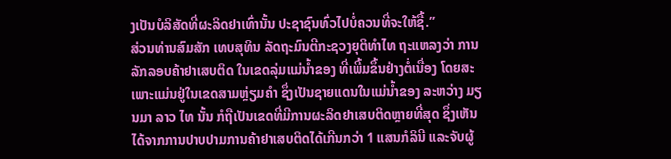ງເປັນບໍລິສັດທີ່ຜະລິດຢາເທົ່ານັ້ນ ປະຊາຊົນທົ່ວໄປບໍ່ຄວນທີ່ຈະໃຫ້ຊື້.”
ສ່ວນທ່ານສົມສັກ ເທບສຸທິນ ລັດຖະມົນຕີກະຊວງຍຸຕິທຳໄທ ຖະແຫລງວ່າ ການລັກລອບຄ້າຢາເສບຕິດ ໃນເຂດລຸ່ມແມ່ນ້ຳຂອງ ທີ່ເພີ້ມຂຶ້ນຢ່າງຕໍ່ເນື່ອງ ໂດຍສະ ເພາະແມ່ນຢູ່ໃນເຂດສາມຫຼ່ຽມຄຳ ຊຶ່ງເປັນຊາຍແດນໃນແມ່ນ້ຳຂອງ ລະຫວ່າງ ມຽນມາ ລາວ ໄທ ນັ້ນ ກໍຖືເປັນເຂດທີ່ມີການຜະລິດຢາເສບຕິດຫຼາຍທີ່ສຸດ ຊຶ່ງເຫັນໄດ້ຈາກການປາບປາມການຄ້າຢາເສບຕິດໄດ້ເກີນກວ່າ 1 ແສນກໍລິນີ ແລະຈັບຜູ້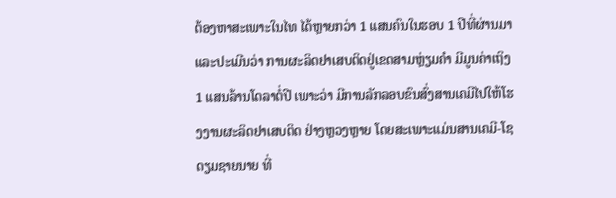ຕ້ອງຫາສະເພາະໃນໄທ ໄດ້ຫຼາຍກວ່າ 1 ແສນຄົນໃນຮອບ 1 ປີທີ່ຜ່ານມາ ແລະປະເມີນວ່າ ການຜະລິດຢາເສບຕິດຢູ່ເຂດສາມຫຼ່ຽມຄຳ ມີມູນຄ່າເຖິງ 1 ແສນລ້ານໂດລາຕໍ່ປີ ເພາະວ່າ ມີການລັກລອບຂົນສົ່ງສານເຄມີໄປໃຫ້ໂຮງງານຜະລິດຢາເສບຕິດ ຢ່າງຫຼວງຫຼາຍ ໂດຍສະເພາະແມ່ນສານເຄມີ-ໂຊດຽມຊາຍນາຍ ທີ່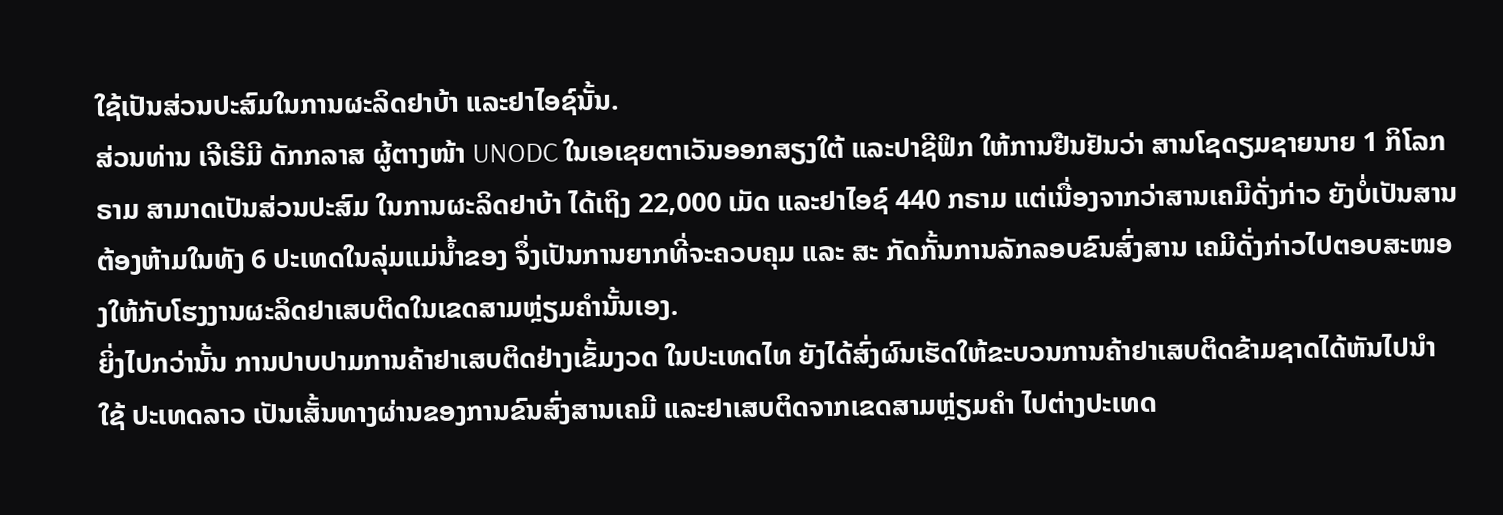ໃຊ້ເປັນສ່ວນປະສົມໃນການຜະລິດຢາບ້າ ແລະຢາໄອຊ໌ນັ້ນ.
ສ່ວນທ່ານ ເຈີເຣີມີ ດັກກລາສ ຜູ້ຕາງໜ້າ UNODC ໃນເອເຊຍຕາເວັນອອກສຽງໃຕ້ ແລະປາຊີຟິກ ໃຫ້ການຢືນຢັນວ່າ ສານໂຊດຽມຊາຍນາຍ 1 ກິໂລກຣາມ ສາມາດເປັນສ່ວນປະສົມ ໃນການຜະລິດຢາບ້າ ໄດ້ເຖິງ 22,000 ເມັດ ແລະຢາໄອຊ໌ 440 ກຣາມ ແຕ່ເນື່ອງຈາກວ່າສານເຄມີດັ່ງກ່າວ ຍັງບໍ່ເປັນສານຕ້ອງຫ້າມໃນທັງ 6 ປະເທດໃນລຸ່ມແມ່ນ້ຳຂອງ ຈຶ່ງເປັນການຍາກທີ່ຈະຄວບຄຸມ ແລະ ສະ ກັດກັ້ນການລັກລອບຂົນສົ່ງສານ ເຄມີດັ່ງກ່າວໄປຕອບສະໜອງໃຫ້ກັບໂຮງງານຜະລິດຢາເສບຕິດໃນເຂດສາມຫຼ່ຽມຄຳນັ້ນເອງ.
ຍິ່ງໄປກວ່ານັ້ນ ການປາບປາມການຄ້າຢາເສບຕິດຢ່າງເຂັ້ມງວດ ໃນປະເທດໄທ ຍັງໄດ້ສົ່ງຜົນເຮັດໃຫ້ຂະບວນການຄ້າຢາເສບຕິດຂ້າມຊາດໄດ້ຫັນໄປນຳໃຊ້ ປະເທດລາວ ເປັນເສັ້ນທາງຜ່ານຂອງການຂົນສົ່ງສານເຄມີ ແລະຢາເສບຕິດຈາກເຂດສາມຫຼ່ຽມຄຳ ໄປຕ່າງປະເທດ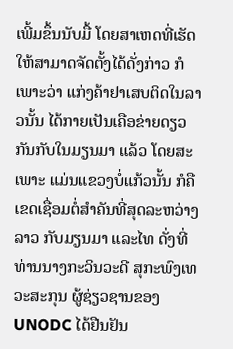ເພີ້ມຂຶ້ນນັບມື້ ໂດຍສາເຫດທີ່ເຮັດໃຫ້ສາມາດຈັດຕັ້ງໄດ້ດັ່ງກ່າວ ກໍເພາະວ່າ ແກ່ງຄ້າຢາເສບຕິດໃນລາວນັ້ນ ໄດ້ກາຍເປັນເຄືອຂ່າຍດຽວກັນກັບໃນມຽນມາ ແລ້ວ ໂດຍສະເພາະ ແມ່ນແຂວງບໍ່ແກ້ວນັ້ນ ກໍຄື ເຂດເຊື່ອມຕໍ່ສຳຄັນທີ່ສຸດລະຫວ່າງລາວ ກັບມຽນມາ ແລະໄທ ດັ່ງທີ່ທ່ານນາງກະວິນວະດີ ສຸກະພົງເທວະສະກຸນ ຜູ້ຊ່ຽວຊານຂອງ UNODC ໄດ້ຢືນຢັນ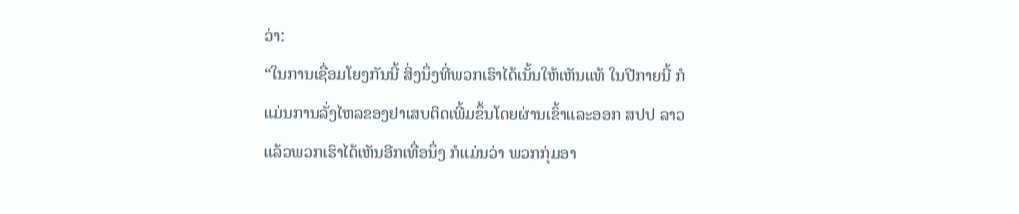ວ່າ:
“ໃນການເຊື່ອມໂຍງກັນນີ້ ສິ່ງນຶ່ງທີ່ພວກເຮົາໄດ້ເນັ້ນໃຫ້ເຫັນແທ້ ໃນປີກາຍນີ້ ກໍແມ່ນການລັ່ງໄຫລຂອງຢາເສບຕິດເພີ້ມຂຶ້ນໂດຍຜ່ານເຂົ້າແລະອອກ ສປປ ລາວ ແລ້ວພວກເຮົາໄດ້ເຫັນອີກເທື່ອນຶ່ງ ກໍແມ່ນວ່າ ພວກກຸ່ມອາ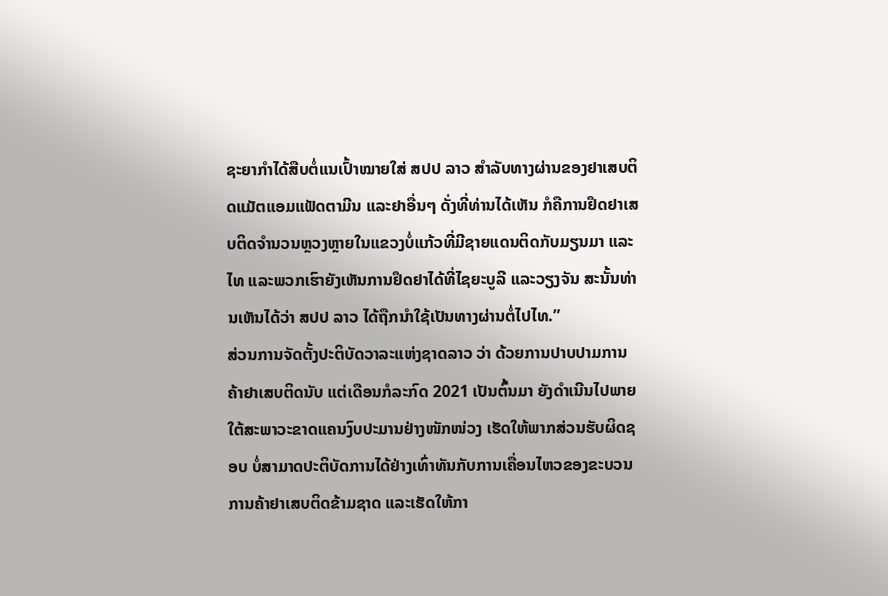ຊະຍາກຳໄດ້ສືບຕໍ່ແນເປົ້າໝາຍໃສ່ ສປປ ລາວ ສຳລັບທາງຜ່ານຂອງຢາເສບຕິດແມັຕແອມແຟັດຕາມີນ ແລະຢາອື່ນໆ ດັ່ງທີ່ທ່ານໄດ້ເຫັນ ກໍຄືການຢຶດຢາເສບຕິດຈຳນວນຫຼວງຫຼາຍໃນແຂວງບໍ່ແກ້ວທີ່ມີຊາຍແດນຕິດກັບມຽນມາ ແລະໄທ ແລະພວກເຮົາຍັງເຫັນການຢຶດຢາໄດ້ທີ່ໄຊຍະບູລີ ແລະວຽງຈັນ ສະນັ້ນທ່ານເຫັນໄດ້ວ່າ ສປປ ລາວ ໄດ້ຖືກນຳໃຊ້ເປັນທາງຜ່ານຕໍ່ໄປໄທ.”
ສ່ວນການຈັດຕັ້ງປະຕິບັດວາລະແຫ່ງຊາດລາວ ວ່າ ດ້ວຍການປາບປາມການຄ້າຢາເສບຕິດນັບ ແຕ່ເດືອນກໍລະກົດ 2021 ເປັນຕົ້ນມາ ຍັງດຳເນີນໄປພາຍໃຕ້ສະພາວະຂາດແຄນງົບປະມານຢ່າງໜັກໜ່ວງ ເຮັດໃຫ້ພາກສ່ວນຮັບຜິດຊອບ ບໍ່ສາມາດປະຕິບັດການໄດ້ຢ່າງເທົ່າທັນກັບການເຄື່ອນໄຫວຂອງຂະບວນການຄ້າຢາເສບຕິດຂ້າມຊາດ ແລະເຮັດໃຫ້ກາ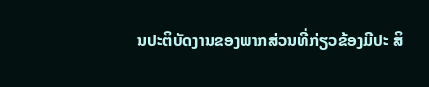ນປະຕິບັດງານຂອງພາກສ່ວນທີ່ກ່ຽວຂ້ອງມີປະ ສິ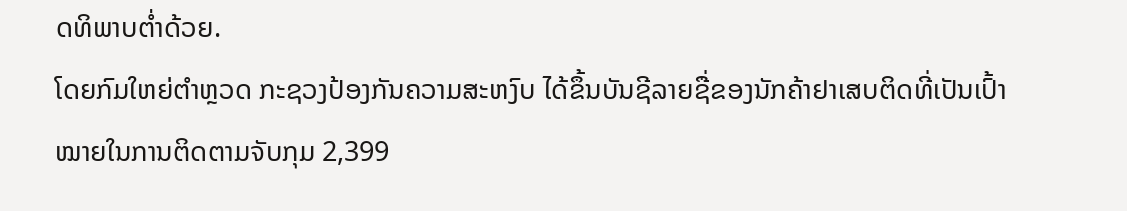ດທິພາບຕ່ຳດ້ວຍ.
ໂດຍກົມໃຫຍ່ຕຳຫຼວດ ກະຊວງປ້ອງກັນຄວາມສະຫງົບ ໄດ້ຂຶ້ນບັນຊີລາຍຊື່ຂອງນັກຄ້າຢາເສບຕິດທີ່ເປັນເປົ້າໝາຍໃນການຕິດຕາມຈັບກຸມ 2,399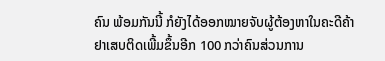ຄົນ ພ້ອມກັນນີ້ ກໍຍັງໄດ້ອອກໝາຍຈັບຜູ້ຕ້ອງຫາໃນຄະດີຄ້າຢາເສບຕິດເພີ້ມຂຶ້ນອີກ 100 ກວ່າຄົນສ່ວນການ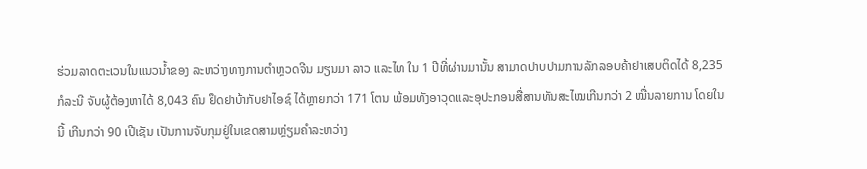ຮ່ວມລາດຕະເວນໃນແນວນ້ຳຂອງ ລະຫວ່າງທາງການຕຳຫຼວດຈີນ ມຽນມາ ລາວ ແລະໄທ ໃນ 1 ປີທີ່ຜ່ານມານັ້ນ ສາມາດປາບປາມການລັກລອບຄ້າຢາເສບຕິດໄດ້ 8,235 ກໍລະນີ ຈັບຜູ້ຕ້ອງຫາໄດ້ 8,043 ຄົນ ຢຶດຢາບ້າກັບຢາໄອຊ໌ ໄດ້ຫຼາຍກວ່າ 171 ໂຕນ ພ້ອມທັງອາວຸດແລະອຸປະກອນສື່ສານທັນສະໄໝເກີນກວ່າ 2 ໝື່ນລາຍການ ໂດຍໃນນີ້ ເກີນກວ່າ 90 ເປີເຊັນ ເປັນການຈັບກຸມຢູ່ໃນເຂດສາມຫຼ່ຽມຄຳລະຫວ່າງ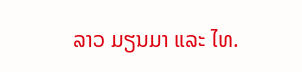ລາວ ມຽນມາ ແລະ ໄທ.